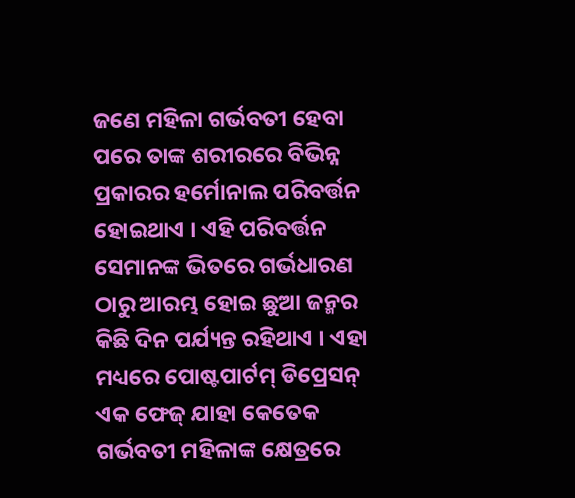ଜଣେ ମହିଳା ଗର୍ଭବତୀ ହେବା ପରେ ତାଙ୍କ ଶରୀରରେ ବିଭିନ୍ନ ପ୍ରକାରର ହର୍ମୋନାଲ ପରିବର୍ତ୍ତନ ହୋଇଥାଏ । ଏହି ପରିବର୍ତ୍ତନ ସେମାନଙ୍କ ଭିତରେ ଗର୍ଭଧାରଣ ଠାରୁ ଆରମ୍ଭ ହୋଇ ଛୁଆ ଜନ୍ମର କିଛି ଦିନ ପର୍ଯ୍ୟନ୍ତ ରହିଥାଏ । ଏହା ମଧ୍ୟରେ ପୋଷ୍ଟପାର୍ଟମ୍ ଡିପ୍ରେସନ୍ ଏକ ଫେଜ୍ ଯାହା କେତେକ ଗର୍ଭବତୀ ମହିଳାଙ୍କ କ୍ଷେତ୍ରରେ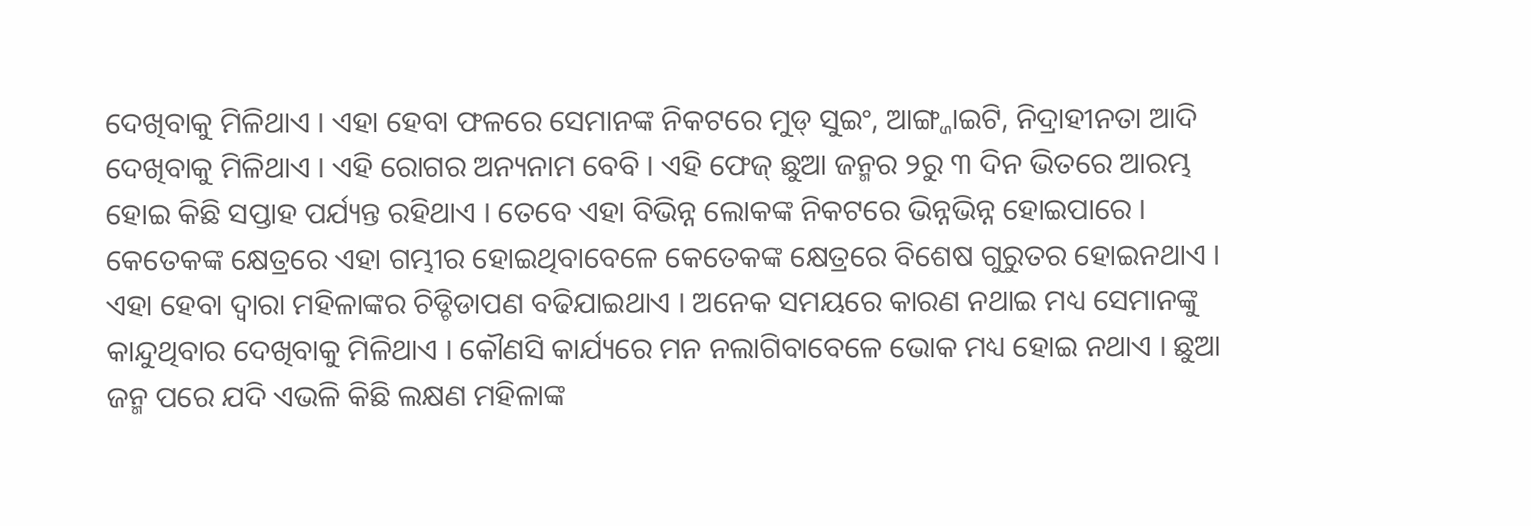ଦେଖିବାକୁ ମିଳିଥାଏ । ଏହା ହେବା ଫଳରେ ସେମାନଙ୍କ ନିକଟରେ ମୁଡ୍ ସୁଇଂ, ଆଙ୍ଗ୍ଜାଇଟି, ନିଦ୍ରାହୀନତା ଆଦି ଦେଖିବାକୁ ମିଳିଥାଏ । ଏହି ରୋଗର ଅନ୍ୟନାମ ବେବି । ଏହି ଫେଜ୍ ଛୁଆ ଜନ୍ମର ୨ରୁ ୩ ଦିନ ଭିତରେ ଆରମ୍ଭ ହୋଇ କିଛି ସପ୍ତାହ ପର୍ଯ୍ୟନ୍ତ ରହିଥାଏ । ତେବେ ଏହା ବିଭିନ୍ନ ଲୋକଙ୍କ ନିକଟରେ ଭିନ୍ନଭିନ୍ନ ହୋଇପାରେ । କେତେକଙ୍କ କ୍ଷେତ୍ରରେ ଏହା ଗମ୍ଭୀର ହୋଇଥିବାବେଳେ କେତେକଙ୍କ କ୍ଷେତ୍ରରେ ବିଶେଷ ଗୁରୁତର ହୋଇନଥାଏ । ଏହା ହେବା ଦ୍ୱାରା ମହିଳାଙ୍କର ଚିଡ୍ଚିଡାପଣ ବଢିଯାଇଥାଏ । ଅନେକ ସମୟରେ କାରଣ ନଥାଇ ମଧ୍ୟ ସେମାନଙ୍କୁ କାନ୍ଦୁଥିବାର ଦେଖିବାକୁ ମିଳିଥାଏ । କୌଣସି କାର୍ଯ୍ୟରେ ମନ ନଲାଗିବାବେଳେ ଭୋକ ମଧ୍ୟ ହୋଇ ନଥାଏ । ଛୁଆ ଜନ୍ମ ପରେ ଯଦି ଏଭଳି କିଛି ଲକ୍ଷଣ ମହିଳାଙ୍କ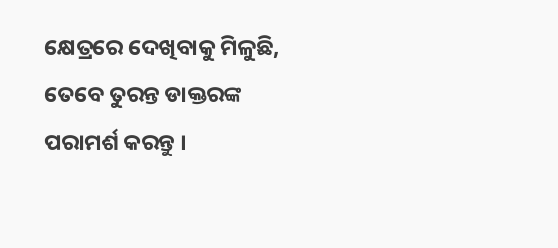କ୍ଷେତ୍ରରେ ଦେଖିବାକୁ ମିଳୁଛି, ତେବେ ତୁରନ୍ତ ଡାକ୍ତରଙ୍କ ପରାମର୍ଶ କରନ୍ତୁ ।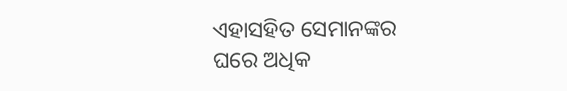ଏହାସହିତ ସେମାନଙ୍କର ଘରେ ଅଧିକ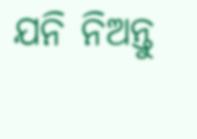ଯନି ନିଅନ୍ତୁ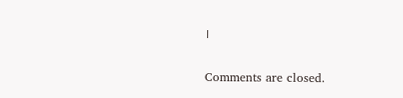।

Comments are closed.